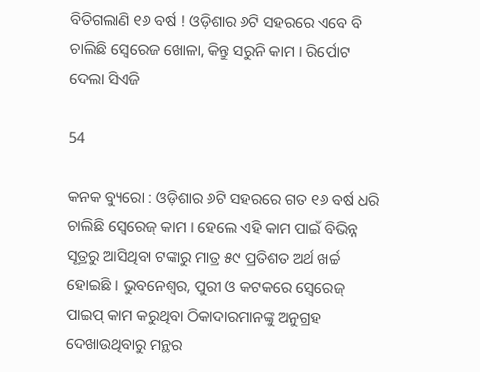ବିତିଗଲାଣି ୧୬ ବର୍ଷ ! ଓଡ଼ିଶାର ୬ଟି ସହରରେ ଏବେ ବି ଚାଲିଛି ସ୍ୱେରେଜ ଖୋଳା, କିନ୍ତୁ ସରୁନି କାମ । ରିର୍ପୋଟ ଦେଲା ସିଏଜି

54

କନକ ବ୍ୟୁରୋ : ଓଡ଼ିଶାର ୬ଟି ସହରରେ ଗତ ୧୬ ବର୍ଷ ଧରି ଚାଲିଛି ସ୍ୱେରେଜ୍ କାମ । ହେଲେ ଏହି କାମ ପାଇଁ ବିଭିନ୍ନ ସୂତ୍ରରୁ ଆସିଥିବା ଟଙ୍କାରୁ ମାତ୍ର ୫୯ ପ୍ରତିଶତ ଅର୍ଥ ଖର୍ଚ୍ଚ ହୋଇଛି । ଭୁବନେଶ୍ୱର, ପୁରୀ ଓ କଟକରେ ସ୍ୱେରେଜ୍ ପାଇପ୍ କାମ କରୁଥିବା ଠିକାଦାରମାନଙ୍କୁ ଅନୁଗ୍ରହ ଦେଖାଉଥିବାରୁ ମନ୍ଥର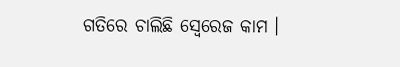ଗତିରେ ଚାଲିଛି ସ୍ୱେରେଜ କାମ ।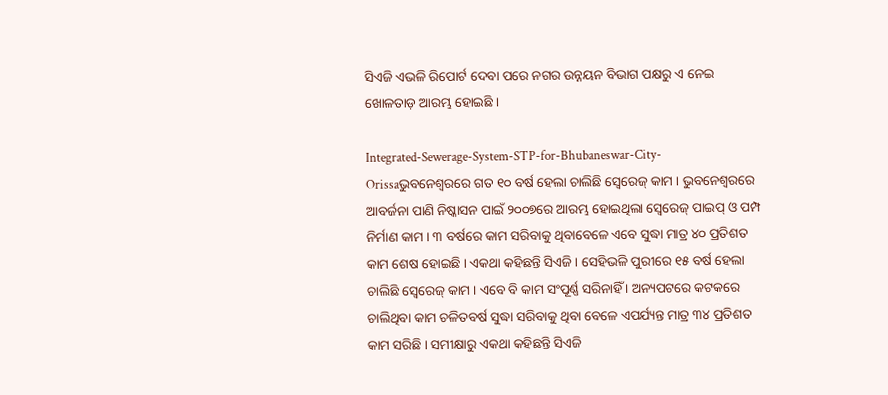ସିଏଜି ଏଭଳି ରିପୋର୍ଟ ଦେବା ପରେ ନଗର ଉନ୍ନୟନ ବିଭାଗ ପକ୍ଷରୁ ଏ ନେଇ ଖୋଳତାଡ଼ ଆରମ୍ଭ ହୋଇଛି ।

Integrated-Sewerage-System-STP-for-Bhubaneswar-City-Orissaଭୁବନେଶ୍ୱରରେ ଗତ ୧୦ ବର୍ଷ ହେଲା ଚାଲିଛି ସ୍ୱେରେଜ୍ କାମ । ଭୁବନେଶ୍ୱରରେ ଆବର୍ଜନା ପାଣି ନିଷ୍କାସନ ପାଇଁ ୨୦୦୭ରେ ଆରମ୍ଭ ହୋଇଥିଲା ସ୍ୱେରେଜ୍ ପାଇପ୍ ଓ ପମ୍ପ ନିର୍ମାଣ କାମ । ୩ ବର୍ଷରେ କାମ ସରିବାକୁ ଥିବାବେଳେ ଏବେ ସୁଦ୍ଧା ମାତ୍ର ୪୦ ପ୍ରତିଶତ କାମ ଶେଷ ହୋଇଛି । ଏକଥା କହିଛନ୍ତି ସିଏଜି । ସେହିଭଳି ପୁରୀରେ ୧୫ ବର୍ଷ ହେଲା ଚାଲିଛି ସ୍ୱେରେଜ୍ କାମ । ଏବେ ବି କାମ ସଂପୂର୍ଣ୍ଣ ସରିନାହିଁ । ଅନ୍ୟପଟରେ କଟକରେ ଚାଲିଥିବା କାମ ଚଳିତବର୍ଷ ସୁଦ୍ଧା ସରିବାକୁ ଥିବା ବେଳେ ଏପର୍ଯ୍ୟନ୍ତ ମାତ୍ର ୩୪ ପ୍ରତିଶତ କାମ ସରିଛି । ସମୀକ୍ଷାରୁ ଏକଥା କହିଛନ୍ତି ସିଏଜି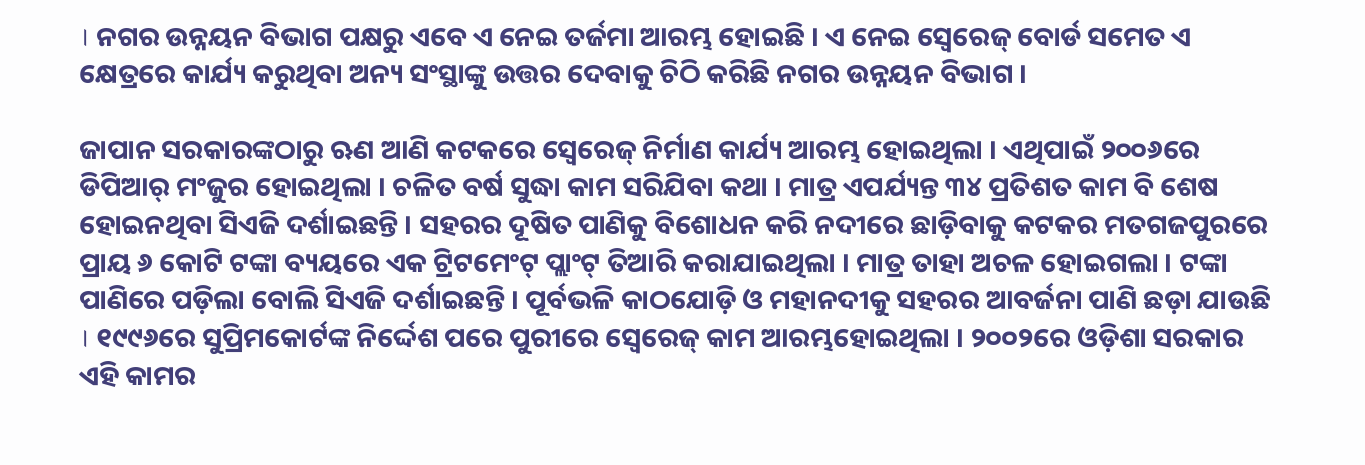। ନଗର ଉନ୍ନୟନ ବିଭାଗ ପକ୍ଷରୁ ଏବେ ଏ ନେଇ ତର୍ଜମା ଆରମ୍ଭ ହୋଇଛି । ଏ ନେଇ ସ୍ୱେରେଜ୍ ବୋର୍ଡ ସମେତ ଏ କ୍ଷେତ୍ରରେ କାର୍ଯ୍ୟ କରୁଥିବା ଅନ୍ୟ ସଂସ୍ଥାଙ୍କୁ ଉତ୍ତର ଦେବାକୁ ଚିଠି କରିଛି ନଗର ଉନ୍ନୟନ ବିଭାଗ ।

ଜାପାନ ସରକାରଙ୍କଠାରୁ ଋଣ ଆଣି କଟକରେ ସ୍ୱେରେଜ୍ ନିର୍ମାଣ କାର୍ଯ୍ୟ ଆରମ୍ଭ ହୋଇଥିଲା । ଏଥିପାଇଁ ୨୦୦୬ରେ ଡିପିଆର୍ ମଂଜୁର ହୋଇଥିଲା । ଚଳିତ ବର୍ଷ ସୁଦ୍ଧା କାମ ସରିଯିବା କଥା । ମାତ୍ର ଏପର୍ଯ୍ୟନ୍ତ ୩୪ ପ୍ରତିଶତ କାମ ବି ଶେଷ ହୋଇନଥିବା ସିଏଜି ଦର୍ଶାଇଛନ୍ତି । ସହରର ଦୂଷିତ ପାଣିକୁ ବିଶୋଧନ କରି ନଦୀରେ ଛାଡ଼ିବାକୁ କଟକର ମତଗଜପୁରରେ ପ୍ରାୟ ୬ କୋଟି ଟଙ୍କା ବ୍ୟୟରେ ଏକ ଟ୍ରିଟମେଂଟ୍ ପ୍ଲାଂଟ୍ ତିଆରି କରାଯାଇଥିଲା । ମାତ୍ର ତାହା ଅଚଳ ହୋଇଗଲା । ଟଙ୍କା ପାଣିରେ ପଡ଼ିଲା ବୋଲି ସିଏଜି ଦର୍ଶାଇଛନ୍ତି । ପୂର୍ବଭଳି କାଠଯୋଡ଼ି ଓ ମହାନଦୀକୁ ସହରର ଆବର୍ଜନା ପାଣି ଛଡ଼ା ଯାଉଛି । ୧୯୯୬ରେ ସୁପ୍ରିମକୋର୍ଟଙ୍କ ନିର୍ଦ୍ଦେଶ ପରେ ପୁରୀରେ ସ୍ୱେରେଜ୍ କାମ ଆରମ୍ଭହୋଇଥିଲା । ୨୦୦୨ରେ ଓଡ଼ିଶା ସରକାର ଏହି କାମର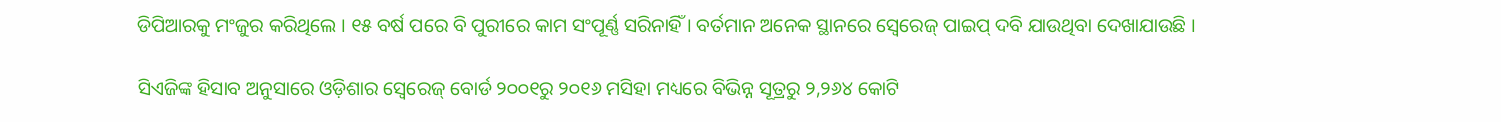ଡିପିଆରକୁ ମଂଜୁର କରିଥିଲେ । ୧୫ ବର୍ଷ ପରେ ବି ପୁରୀରେ କାମ ସଂପୂର୍ଣ୍ଣ ସରିନାହିଁ । ବର୍ତମାନ ଅନେକ ସ୍ଥାନରେ ସ୍ୱେରେଜ୍ ପାଇପ୍ ଦବି ଯାଉଥିବା ଦେଖାଯାଉଛି ।

ସିଏଜିଙ୍କ ହିସାବ ଅନୁସାରେ ଓଡ଼ିଶାର ସ୍ୱେରେଜ୍ ବୋର୍ଡ ୨୦୦୧ରୁ ୨୦୧୬ ମସିହା ମଧ୍ୟରେ ବିଭିନ୍ନ ସୂତ୍ରରୁ ୨,୨୬୪ କୋଟି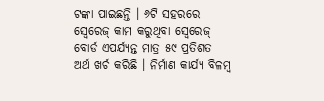ଟଙ୍କା ପାଇଛନ୍ତି । ୬ଟି ସହରରେ ସ୍ୱେରେଜ୍ କାମ କରୁଥିବା ସ୍ୱେରେଜ୍ ବୋର୍ଡ ଏପର୍ଯ୍ୟନ୍ତ ମାତ୍ର ୫୯ ପ୍ରତିଶତ ଅର୍ଥ ଖର୍ଚ କରିଛି । ନିର୍ମାଣ କାର୍ଯ୍ୟ ବିଳମ୍ବ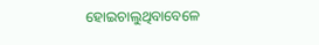ହୋଇଚାଲୁଥିବାବେଳେ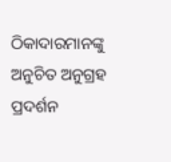ଠିକାଦାରମାନଙ୍କୁ ଅନୁଚିତ ଅନୁଗ୍ରହ ପ୍ରଦର୍ଶନ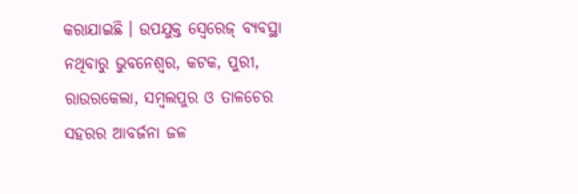କରାଯାଇଛି । ଉପଯୁକ୍ତ ସ୍ୱେରେଜ୍ ବ୍ୟବସ୍ଥା ନଥିବାରୁ ଭୁବନେଶ୍ୱର, କଟକ, ପୁରୀ, ରାଉରକେଲା, ସମ୍ବଲପୁର ଓ ତାଳଚେର ସହରର ଆବର୍ଜନା ଜଳ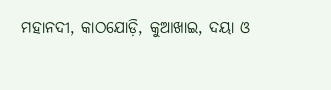ମହାନଦୀ, କାଠଯୋଡ଼ି, କୁଆଖାଇ, ଦୟା ଓ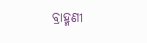ବ୍ରାହ୍ମଣୀ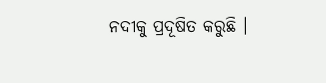ନଦୀକୁ ପ୍ରଦୂଷିତ କରୁଛି ।